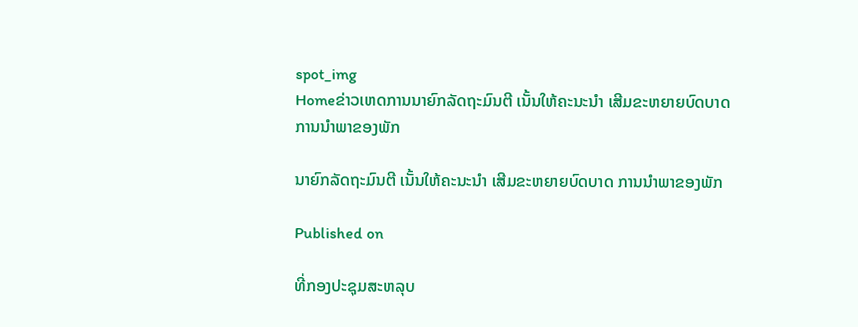spot_img
Homeຂ່າວເຫດການນາຍົກລັດຖະມົນຕີ ເນັ້ນໃຫ້ຄະນະນໍາ ເສີມຂະຫຍາຍບົດບາດ ການນຳພາຂອງພັກ

ນາຍົກລັດຖະມົນຕີ ເນັ້ນໃຫ້ຄະນະນໍາ ເສີມຂະຫຍາຍບົດບາດ ການນຳພາຂອງພັກ

Published on

ທີ່ກອງປະຊຸມສະຫລຸບ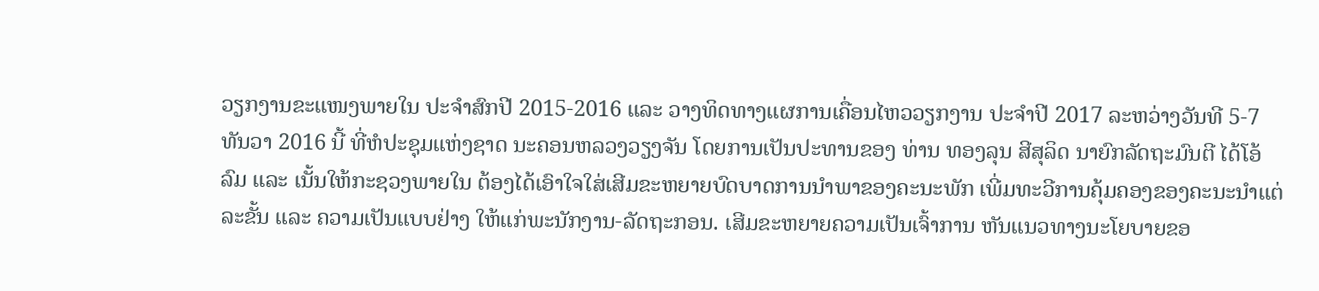ວຽກງານຂະແໜງພາຍໃນ ປະຈຳສົກປີ 2015-2016 ແລະ ວາງທິດທາງແຜການເຄື່ອນໄຫວວຽກງານ ປະຈຳປີ 2017 ລະຫວ່າງວັນທີ 5-7 ທັນວາ 2016 ນີ້ ທີ່ຫໍປະຊຸມແຫ່ງຊາດ ນະຄອນຫລວງວຽງຈັນ ໂດຍການເປັນປະທານຂອງ ທ່ານ ທອງລຸນ ສີສຸລິດ ນາຍົກລັດຖະມົນຕີ ໄດ້ໂອ້ລົມ ແລະ ເນັ້ນໃຫ້ກະຊວງພາຍໃນ ຕ້ອງໄດ້ເອົາໃຈໃສ່ເສີມຂະຫຍາຍບົດບາດການນຳພາຂອງຄະນະພັກ ເພີ່ມທະວີການຄຸ້ມຄອງຂອງຄະນະນຳແຕ່ລະຂັ້ນ ແລະ ຄວາມເປັນແບບຢ່າງ ໃຫ້ແກ່ພະນັກງານ-ລັດຖະກອນ. ເສີມຂະຫຍາຍຄວາມເປັນເຈົ້າການ ຫັນແນວທາງນະໂຍບາຍຂອ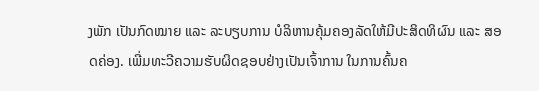ງພັກ ເປັນກົດໝາຍ ແລະ ລະບຽບການ ບໍລິຫານຄຸ້ມຄອງລັດໃຫ້ມີປະສິດທິຜົນ ແລະ ສອດຄ່ອງ. ເພີ່ມທະວີຄວາມຮັບຜິດຊອບຢ່າງເປັນເຈົ້າການ ໃນການຄົ້ນຄ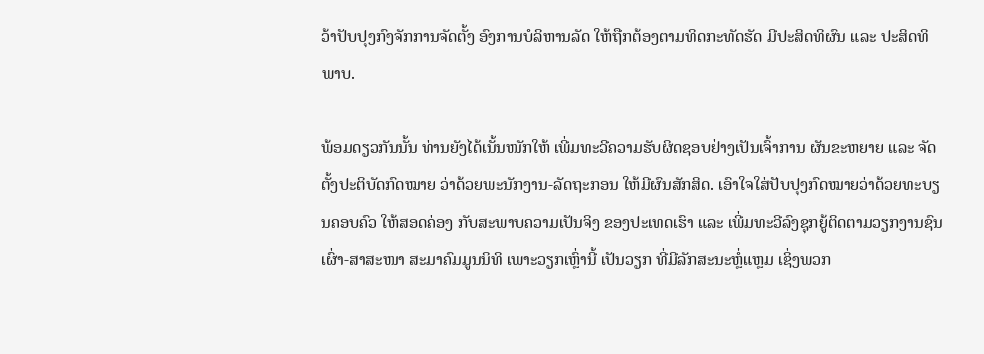ວ້າປັບປຸງກົງຈັກການຈັດຕັ້ງ ອົງການບໍລິຫານລັດ ໃຫ້ຖືກຕ້ອງຕາມທິດກະທັດຮັດ ມີປະສິດທິຜົນ ແລະ ປະສິດທິພາບ.

ພ້ອມດຽວກັນນັ້ນ ທ່ານຍັງໄດ້ເນັ້ນໜັກໃຫ້ ເພີ່ມທະວີຄວາມຮັບຜິດຊອບຢ່າງເປັນເຈົ້າການ ຜັນຂະຫຍາຍ ແລະ ຈັດຕັ້ງປະຕິບັດກົດໝາຍ ວ່າດ້ວຍພະນັກງານ-ລັດຖະກອນ ໃຫ້ມີຜົນສັກສິດ. ເອົາໃຈໃສ່ປັບປຸງກົດໝາຍວ່າດ້ວຍທະບຽນຄອບຄົວ ໃຫ້ສອດຄ່ອງ ກັບສະພາບຄວາມເປັນຈິງ ຂອງປະເທດເຮົາ ແລະ ເພີ່ມທະວີລົງຊຸກຍູ້ຕິດຕາມວຽກງານຊົນເຜົ່າ-ສາສະໜາ ສະມາຄົມມູນນິທິ ເພາະວຽກເຫຼົ່ານີ້ ເປັນວຽກ ທີ່ມີລັກສະນະຫຼໍ່ແຫຼມ ເຊິ່ງພວກ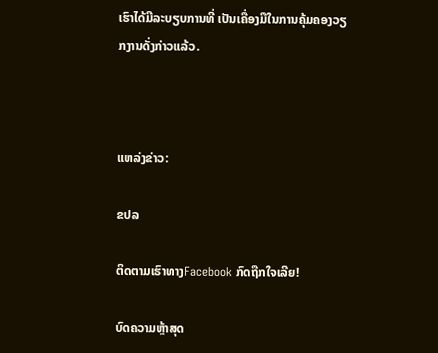ເຮົາໄດ້ມີລະບຽບການທີ່ ເປັນເຄື່ອງມືໃນການຄຸ້ມຄອງວຽກງານດັ່ງກ່າວແລ້ວ.



ແຫລ່ງຂ່າວ:

ຂປລ

ຕິດຕາມເຮົາທາງFacebook ກົດຖືກໃຈເລີຍ!

ບົດຄວາມຫຼ້າສຸດ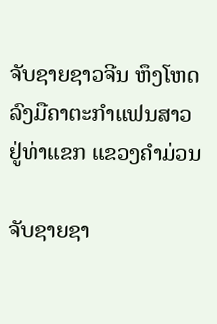ຈັບຊາຍຊາວຈີນ ຫຶງໂຫດລົງມືຄາຕະກຳແຟນສາວ ຢູ່ທ່າແຂກ ແຂວງຄຳມ່ວນ

ຈັບຊາຍຊາ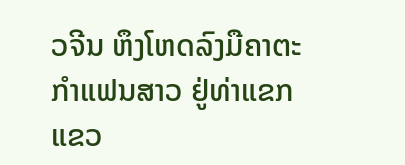ວຈີນ ຫຶງໂຫດລົງມືຄາຕະກຳແຟນສາວ ຢູ່ທ່າແຂກ ແຂວ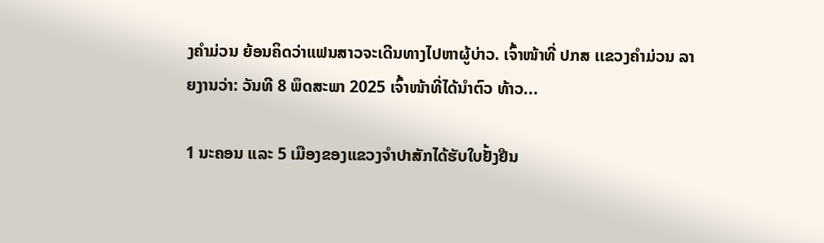ງຄຳມ່ວນ ຍ້ອນຄິດວ່າແຟນສາວຈະເດີນທາງໄປຫາຜູ້ບ່າວ. ເຈົ້າໜ້າທີ່ ປກສ ເເຂວງຄໍາມ່ວນ ລາຍງານວ່າ: ວັນທີ 8 ພຶດສະພາ 2025 ເຈົ້າໜ້າທີ່ໄດ້ນໍາຕົວ ທ້າວ...

1 ນະຄອນ ແລະ 5 ເມືອງຂອງແຂວງຈໍາປາສັກໄດ້ຮັບໃບຢັ້ງຢືນ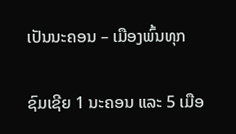ເປັນນະຄອນ – ເມືອງພົ້ນທຸກ

ຊົມເຊີຍ 1 ນະຄອນ ແລະ 5 ເມືອ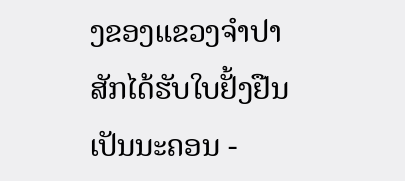ງຂອງແຂວງຈຳປາສັກໄດ້ຮັບໃບຢັ້ງຢືນເປັນນະຄອນ -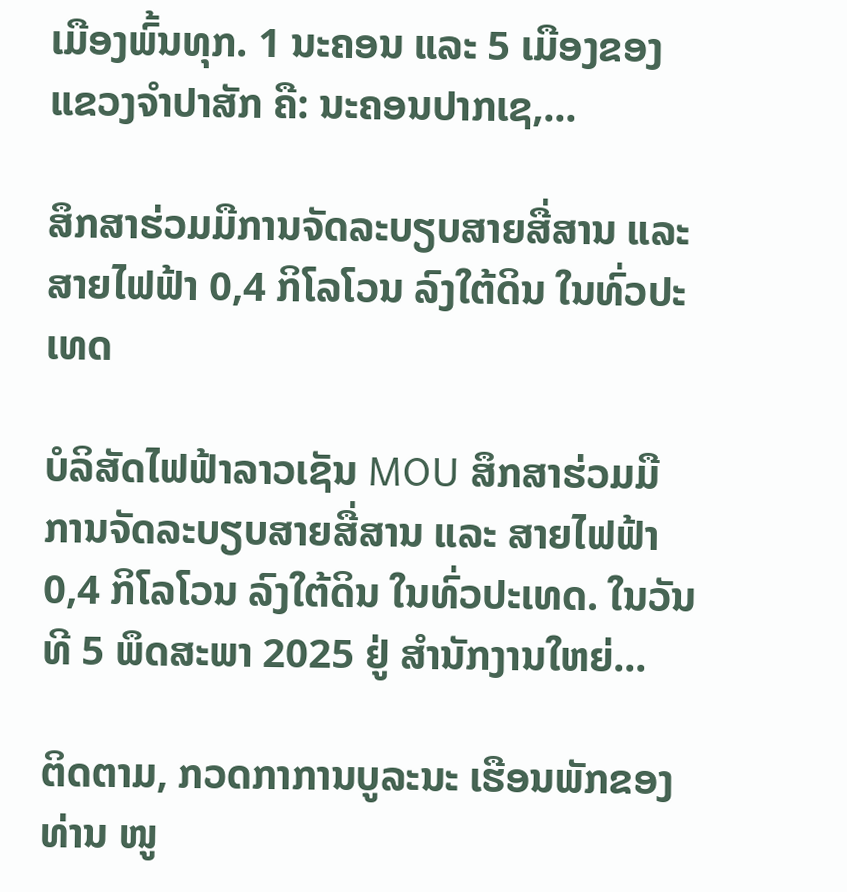ເມືອງພົ້ນທຸກ. 1 ນະຄອນ ແລະ 5 ເມືອງຂອງແຂວງຈໍາປາສັກ ຄື: ນະຄອນປາກເຊ,...

ສຶກສາຮ່ວມມືການຈັດລະບຽບສາຍສື່ສານ ແລະ ສາຍໄຟຟ້າ 0,4 ກິໂລໂວນ ລົງໃຕ້ດິນ ໃນທົ່ວປະເທດ

ບໍລິສັດໄຟຟ້າລາວເຊັນ MOU ສຶກສາຮ່ວມມືການຈັດລະບຽບສາຍສື່ສານ ແລະ ສາຍໄຟຟ້າ 0,4 ກິໂລໂວນ ລົງໃຕ້ດິນ ໃນທົ່ວປະເທດ. ໃນວັນທີ 5 ພຶດສະພາ 2025 ຢູ່ ສໍານັກງານໃຫຍ່...

ຕິດຕາມ, ກວດກາການບູລະນະ ເຮືອນພັກຂອງທ່ານ ໜູ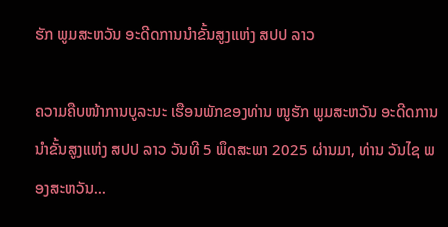ຮັກ ພູມສະຫວັນ ອະດີດການນໍາຂັ້ນສູງແຫ່ງ ສປປ ລາວ

ຄວາມຄືບໜ້າການບູລະນະ ເຮືອນພັກຂອງທ່ານ ໜູຮັກ ພູມສະຫວັນ ອະດີດການນໍາຂັ້ນສູງແຫ່ງ ສປປ ລາວ ວັນທີ 5 ພຶດສະພາ 2025 ຜ່ານມາ, ທ່ານ ວັນໄຊ ພອງສະຫວັນ...